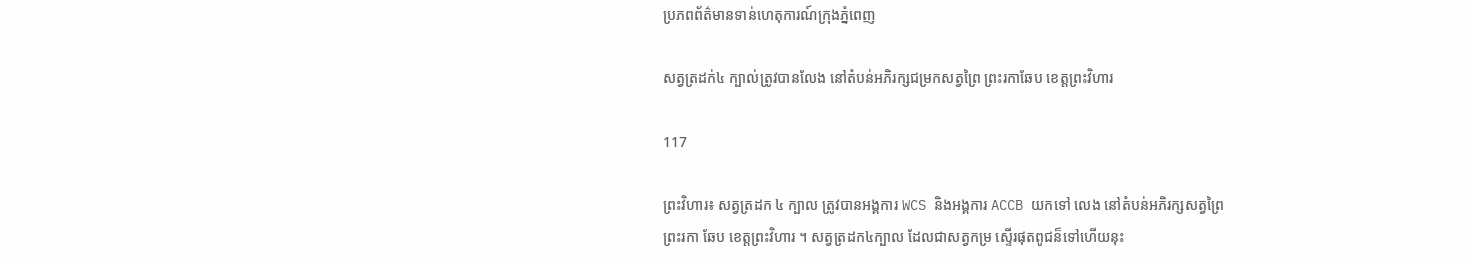ប្រភពព័ត៌មានទាន់ហេតុការណ៍ក្រុងភ្នំពេញ

សត្វត្រដក់៤ ក្បាល់ត្រូវបានលែង នៅតំបន់អភិរក្សជម្រកសត្វព្រៃ ព្រះរកាឆែប ខេត្ដព្រះវិហារ

117

ព្រះវិហារ៖ សត្វត្រដក ៤ ក្បាល ត្រូវបានអង្គការ WCS និងអង្គការ ACCB យកទៅ លេង នៅតំបន់អភិរក្សសត្វព្រៃ
ព្រះរកា ឆែប ខេត្ដព្រះវិហារ ។ សត្វត្រដក៤ក្បាល ដែលជាសត្វកម្រ ស្ទើរផុតពូជន៏ទៅហើយនុះ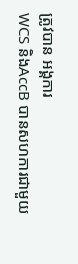ត្រូវបាន អង្គការ
WCS និងAccB បានសហការជាមួយ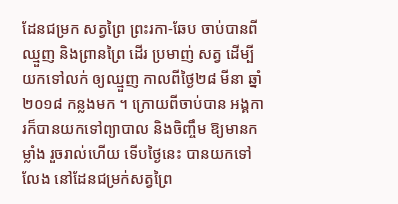ដែនជម្រក សត្វព្រៃ ព្រះរកា-ឆែប ចាប់បានពីឈ្មួញ និងព្រានព្រៃ ដើរ ប្រមាញ់ សត្វ ដើម្បីយកទៅលក់ ឲ្យឈ្មួញ កាលពីថ្ងៃ២៨ មីនា ឆ្នាំ២០១៨ កន្លងមក ។ ក្រោយពីចាប់បាន អង្គការក៏បានយកទៅព្យាបាល និងចិញ្ចឹម ឱ្យមានកម្លាំង រួចរាល់ហើយ ទើបថ្ងៃនេះ បានយកទៅលែង នៅដែនជម្រក់សត្វព្រៃ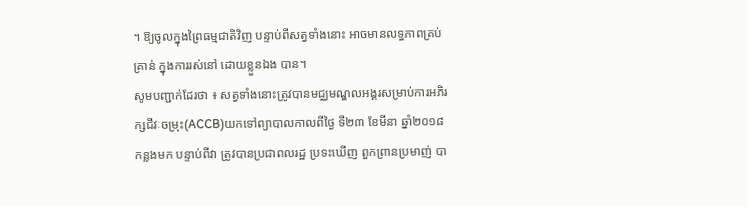។ ឱ្យចូលក្នុងព្រៃធម្មជាតិវិញ បន្ទាប់ពីសត្វទាំងនោះ អាចមានលទ្ធភាពគ្រប់គ្រាន់ ក្នុងការរស់នៅ ដោយខ្លួនឯង បាន។
សូមបញ្ជាក់ដែរថា ៖ សត្វទាំងនោះត្រូវបានមជ្ឈមណ្ឌលអង្គរសម្រាប់ការអភិរក្សជីវៈចម្រុះ(ACCB)យកទៅព្យាបាលកាលពីថ្ងៃ ទី២៣ ខែមីនា ឆ្នាំ២០១៨ កន្លងមក បន្ទាប់ពីវា ត្រូវបានប្រជាពលរដ្ឋ ប្រទះឃើញ ពួកព្រានប្រមាញ់ បា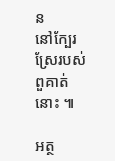ន
នៅក្បែរស្រែរបស់ពួគាត់នោះ ៕

អត្ថ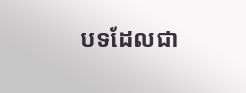បទដែលជា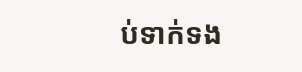ប់ទាក់ទង